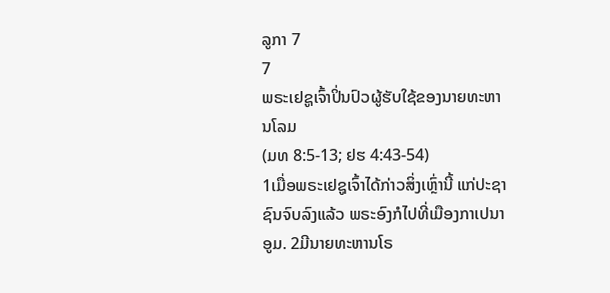ລູກາ 7
7
ພຣະເຢຊູເຈົ້າປິ່ນປົວຜູ້ຮັບໃຊ້ຂອງນາຍທະຫານໂລມ
(ມທ 8:5-13; ຢຮ 4:43-54)
1ເມື່ອພຣະເຢຊູເຈົ້າໄດ້ກ່າວສິ່ງເຫຼົ່ານີ້ ແກ່ປະຊາຊົນຈົບລົງແລ້ວ ພຣະອົງກໍໄປທີ່ເມືອງກາເປນາອູມ. 2ມີນາຍທະຫານໂຣ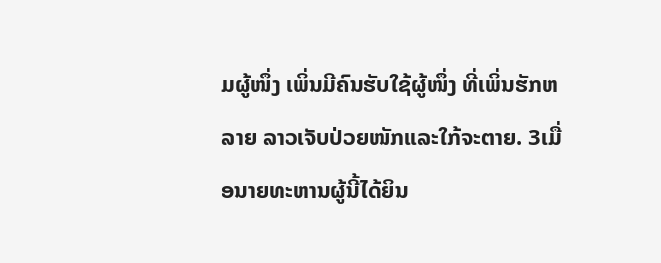ມຜູ້ໜຶ່ງ ເພິ່ນມີຄົນຮັບໃຊ້ຜູ້ໜຶ່ງ ທີ່ເພິ່ນຮັກຫລາຍ ລາວເຈັບປ່ວຍໜັກແລະໃກ້ຈະຕາຍ. 3ເມື່ອນາຍທະຫານຜູ້ນີ້ໄດ້ຍິນ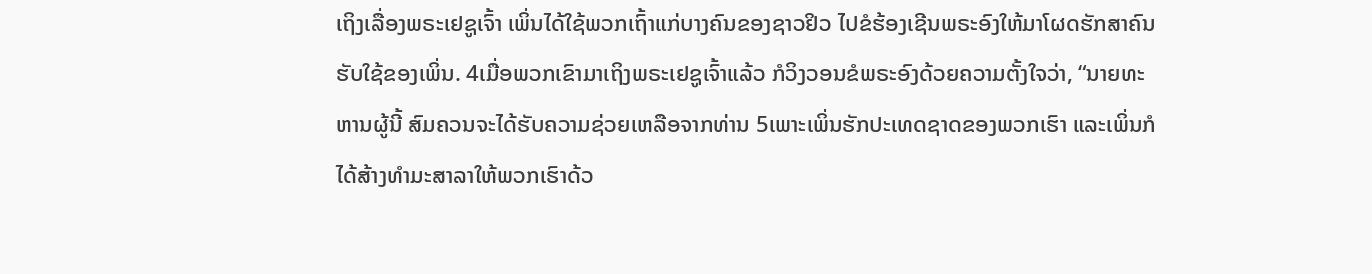ເຖິງເລື່ອງພຣະເຢຊູເຈົ້າ ເພິ່ນໄດ້ໃຊ້ພວກເຖົ້າແກ່ບາງຄົນຂອງຊາວຢິວ ໄປຂໍຮ້ອງເຊີນພຣະອົງໃຫ້ມາໂຜດຮັກສາຄົນຮັບໃຊ້ຂອງເພິ່ນ. 4ເມື່ອພວກເຂົາມາເຖິງພຣະເຢຊູເຈົ້າແລ້ວ ກໍວິງວອນຂໍພຣະອົງດ້ວຍຄວາມຕັ້ງໃຈວ່າ, “ນາຍທະຫານຜູ້ນີ້ ສົມຄວນຈະໄດ້ຮັບຄວາມຊ່ວຍເຫລືອຈາກທ່ານ 5ເພາະເພິ່ນຮັກປະເທດຊາດຂອງພວກເຮົາ ແລະເພິ່ນກໍໄດ້ສ້າງທຳມະສາລາໃຫ້ພວກເຮົາດ້ວ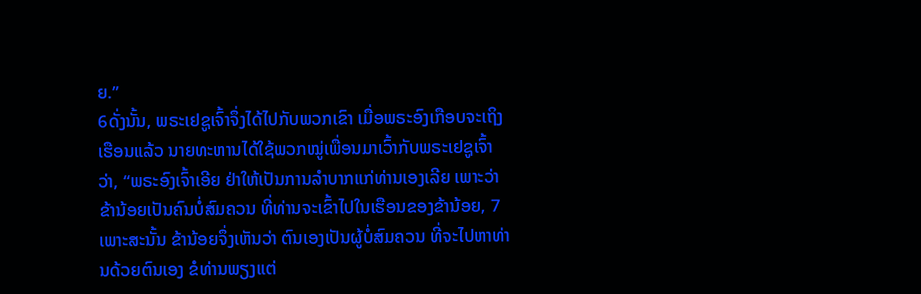ຍ.”
6ດັ່ງນັ້ນ, ພຣະເຢຊູເຈົ້າຈຶ່ງໄດ້ໄປກັບພວກເຂົາ ເມື່ອພຣະອົງເກືອບຈະເຖິງເຮືອນແລ້ວ ນາຍທະຫານໄດ້ໃຊ້ພວກໝູ່ເພື່ອນມາເວົ້າກັບພຣະເຢຊູເຈົ້າວ່າ, “ພຣະອົງເຈົ້າເອີຍ ຢ່າໃຫ້ເປັນການລຳບາກແກ່ທ່ານເອງເລີຍ ເພາະວ່າ ຂ້ານ້ອຍເປັນຄົນບໍ່ສົມຄວນ ທີ່ທ່ານຈະເຂົ້າໄປໃນເຮືອນຂອງຂ້ານ້ອຍ, 7ເພາະສະນັ້ນ ຂ້ານ້ອຍຈຶ່ງເຫັນວ່າ ຕົນເອງເປັນຜູ້ບໍ່ສົມຄວນ ທີ່ຈະໄປຫາທ່ານດ້ວຍຕົນເອງ ຂໍທ່ານພຽງແຕ່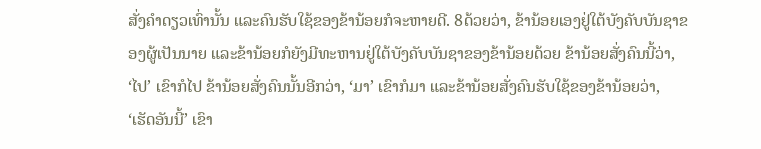ສັ່ງຄຳດຽວເທົ່ານັ້ນ ແລະຄົນຮັບໃຊ້ຂອງຂ້ານ້ອຍກໍຈະຫາຍດີ. 8ດ້ວຍວ່າ, ຂ້ານ້ອຍເອງຢູ່ໃຕ້ບັງຄັບບັນຊາຂອງຜູ້ເປັນນາຍ ແລະຂ້ານ້ອຍກໍຍັງມີທະຫານຢູ່ໃຕ້ບັງຄັບບັນຊາຂອງຂ້ານ້ອຍດ້ວຍ ຂ້ານ້ອຍສັ່ງຄົນນີ້ວ່າ, ‘ໄປ’ ເຂົາກໍໄປ ຂ້ານ້ອຍສັ່ງຄົນນັ້ນອີກວ່າ, ‘ມາ’ ເຂົາກໍມາ ແລະຂ້ານ້ອຍສັ່ງຄົນຮັບໃຊ້ຂອງຂ້ານ້ອຍວ່າ, ‘ເຮັດອັນນີ້’ ເຂົາ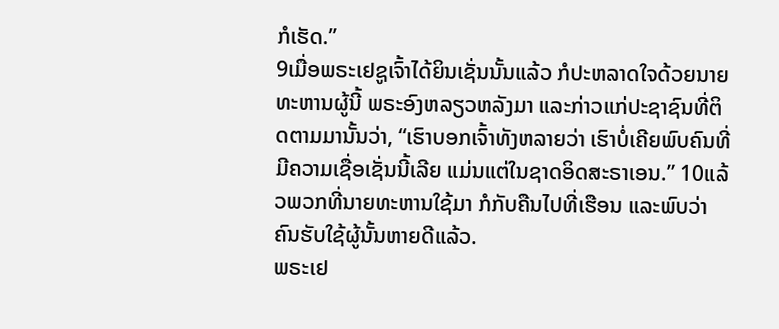ກໍເຮັດ.”
9ເມື່ອພຣະເຢຊູເຈົ້າໄດ້ຍິນເຊັ່ນນັ້ນແລ້ວ ກໍປະຫລາດໃຈດ້ວຍນາຍທະຫານຜູ້ນີ້ ພຣະອົງຫລຽວຫລັງມາ ແລະກ່າວແກ່ປະຊາຊົນທີ່ຕິດຕາມມານັ້ນວ່າ, “ເຮົາບອກເຈົ້າທັງຫລາຍວ່າ ເຮົາບໍ່ເຄີຍພົບຄົນທີ່ມີຄວາມເຊື່ອເຊັ່ນນີ້ເລີຍ ແມ່ນແຕ່ໃນຊາດອິດສະຣາເອນ.” 10ແລ້ວພວກທີ່ນາຍທະຫານໃຊ້ມາ ກໍກັບຄືນໄປທີ່ເຮືອນ ແລະພົບວ່າ ຄົນຮັບໃຊ້ຜູ້ນັ້ນຫາຍດີແລ້ວ.
ພຣະເຢ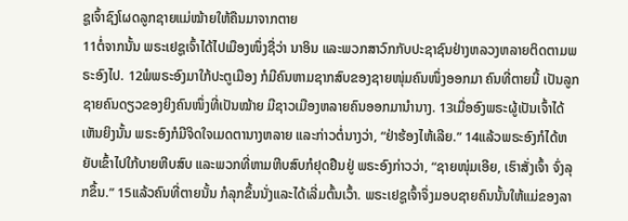ຊູເຈົ້າຊົງໂຜດລູກຊາຍແມ່ໝ້າຍໃຫ້ຄືນມາຈາກຕາຍ
11ຕໍ່ຈາກນັ້ນ ພຣະເຢຊູເຈົ້າໄດ້ໄປເມືອງໜຶ່ງຊື່ວ່າ ນາອິນ ແລະພວກສາວົກກັບປະຊາຊົນຢ່າງຫລວງຫລາຍຕິດຕາມພຣະອົງໄປ. 12ພໍພຣະອົງມາໃກ້ປະຕູເມືອງ ກໍມີຄົນຫາມຊາກສົບຂອງຊາຍໜຸ່ມຄົນໜຶ່ງອອກມາ ຄົນທີ່ຕາຍນີ້ ເປັນລູກຊາຍຄົນດຽວຂອງຍິງຄົນໜຶ່ງທີ່ເປັນໝ້າຍ ມີຊາວເມືອງຫລາຍຄົນອອກມານຳນາງ. 13ເມື່ອອົງພຣະຜູ້ເປັນເຈົ້າໄດ້ເຫັນຍິງນັ້ນ ພຣະອົງກໍມີຈິດໃຈເມດຕານາງຫລາຍ ແລະກ່າວຕໍ່ນາງວ່າ, “ຢ່າຮ້ອງໄຫ້ເລີຍ.” 14ແລ້ວພຣະອົງກໍໄດ້ຫຍັບເຂົ້າໄປໃກ້ບາຍຫີບສົບ ແລະພວກທີ່ຫາມຫີບສົບກໍຢຸດຢືນຢູ່ ພຣະອົງກ່າວວ່າ, “ຊາຍໜຸ່ມເອີຍ, ເຮົາສັ່ງເຈົ້າ ຈົ່ງລຸກຂຶ້ນ.” 15ແລ້ວຄົນທີ່ຕາຍນັ້ນ ກໍລຸກຂຶ້ນນັ່ງແລະໄດ້ເລີ່ມຕົ້ນເວົ້າ. ພຣະເຢຊູເຈົ້າຈຶ່ງມອບຊາຍຄົນນັ້ນໃຫ້ແມ່ຂອງລາ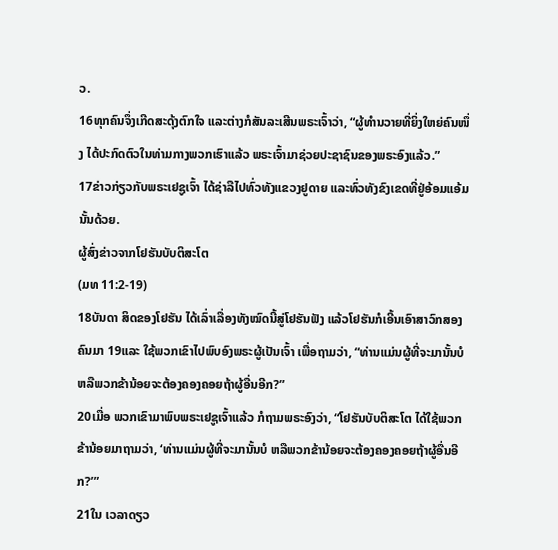ວ.
16ທຸກຄົນຈຶ່ງເກີດສະດຸ້ງຕົກໃຈ ແລະຕ່າງກໍສັນລະເສີນພຣະເຈົ້າວ່າ, “ຜູ້ທຳນວາຍທີ່ຍິ່ງໃຫຍ່ຄົນໜຶ່ງ ໄດ້ປະກົດຕົວໃນທ່າມກາງພວກເຮົາແລ້ວ ພຣະເຈົ້າມາຊ່ວຍປະຊາຊົນຂອງພຣະອົງແລ້ວ.”
17ຂ່າວກ່ຽວກັບພຣະເຢຊູເຈົ້າ ໄດ້ຊ່າລືໄປທົ່ວທັງແຂວງຢູດາຍ ແລະທົ່ວທັງຂົງເຂດທີ່ຢູ່ອ້ອມແອ້ມນັ້ນດ້ວຍ.
ຜູ້ສົ່ງຂ່າວຈາກໂຢຮັນບັບຕິສະໂຕ
(ມທ 11:2-19)
18ບັນດາ ສິດຂອງໂຢຮັນ ໄດ້ເລົ່າເລື່ອງທັງໝົດນີ້ສູ່ໂຢຮັນຟັງ ແລ້ວໂຢຮັນກໍເອີ້ນເອົາສາວົກສອງຄົນມາ 19ແລະ ໃຊ້ພວກເຂົາໄປພົບອົງພຣະຜູ້ເປັນເຈົ້າ ເພື່ອຖາມວ່າ, “ທ່ານແມ່ນຜູ້ທີ່ຈະມານັ້ນບໍ ຫລືພວກຂ້ານ້ອຍຈະຕ້ອງຄອງຄອຍຖ້າຜູ້ອື່ນອີກ?”
20ເມື່ອ ພວກເຂົາມາພົບພຣະເຢຊູເຈົ້າແລ້ວ ກໍຖາມພຣະອົງວ່າ, “ໂຢຮັນບັບຕິສະໂຕ ໄດ້ໃຊ້ພວກຂ້ານ້ອຍມາຖາມວ່າ, ‘ທ່ານແມ່ນຜູ້ທີ່ຈະມານັ້ນບໍ ຫລືພວກຂ້ານ້ອຍຈະຕ້ອງຄອງຄອຍຖ້າຜູ້ອື່ນອີກ?’”
21ໃນ ເວລາດຽວ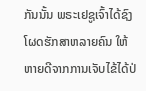ກັນນັ້ນ ພຣະເຢຊູເຈົ້າໄດ້ຊົງໂຜດຮັກສາຫລາຍຄົນ ໃຫ້ຫາຍດີຈາກການເຈັບໄຂ້ໄດ້ປ່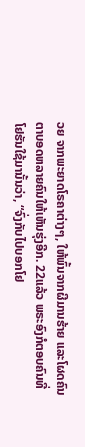ວຍ ຈາກພະຍາດໂຣຄາຕ່າງໆ, ໃຫ້ພົ້ນຈາກຜີມານຮ້າຍ ແລະໂຜດຄົນຕາບອດຫລາຍຄົນໃຫ້ເຫັນຮຸ່ງອີກ. 22ແລ້ວ ພຣະອົງກໍຕອບຄົນທີ່ໂຢຮັນໃຊ້ມານັ້ນວ່າ, “ຈົ່ງກັບໄປບອກໂຢ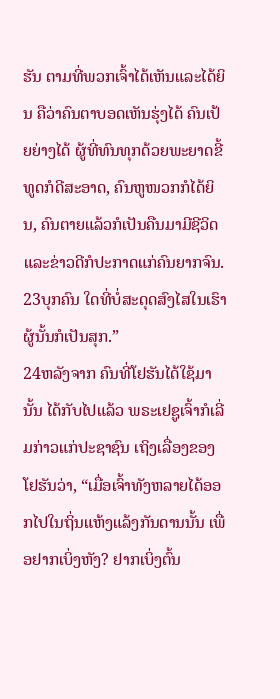ຮັນ ຕາມທີ່ພວກເຈົ້າໄດ້ເຫັນແລະໄດ້ຍິນ ຄືວ່າຄົນຕາບອດເຫັນຮຸ່ງໄດ້ ຄົນເປ້ຍຍ່າງໄດ້ ຜູ້ທີ່ທົນທຸກດ້ວຍພະຍາດຂີ້ທູດກໍດີສະອາດ, ຄົນຫູໜວກກໍໄດ້ຍິນ, ຄົນຕາຍແລ້ວກໍເປັນຄືນມາມີຊີວິດ ແລະຂ່າວດີກໍປະກາດແກ່ຄົນຍາກຈົນ. 23ບຸກຄົນ ໃດທີ່ບໍ່ສະດຸດສົງໄສໃນເຮົາ ຜູ້ນັ້ນກໍເປັນສຸກ.”
24ຫລັງຈາກ ຄົນທີ່ໂຢຮັນໄດ້ໃຊ້ມານັ້ນ ໄດ້ກັບໄປແລ້ວ ພຣະເຢຊູເຈົ້າກໍເລີ່ມກ່າວແກ່ປະຊາຊົນ ເຖິງເລື່ອງຂອງໂຢຮັນວ່າ, “ເມື່ອເຈົ້າທັງຫລາຍໄດ້ອອກໄປໃນຖິ່ນແຫ້ງແລ້ງກັນດານນັ້ນ ເພື່ອຢາກເບິ່ງຫັງ? ຢາກເບິ່ງຕົ້ນ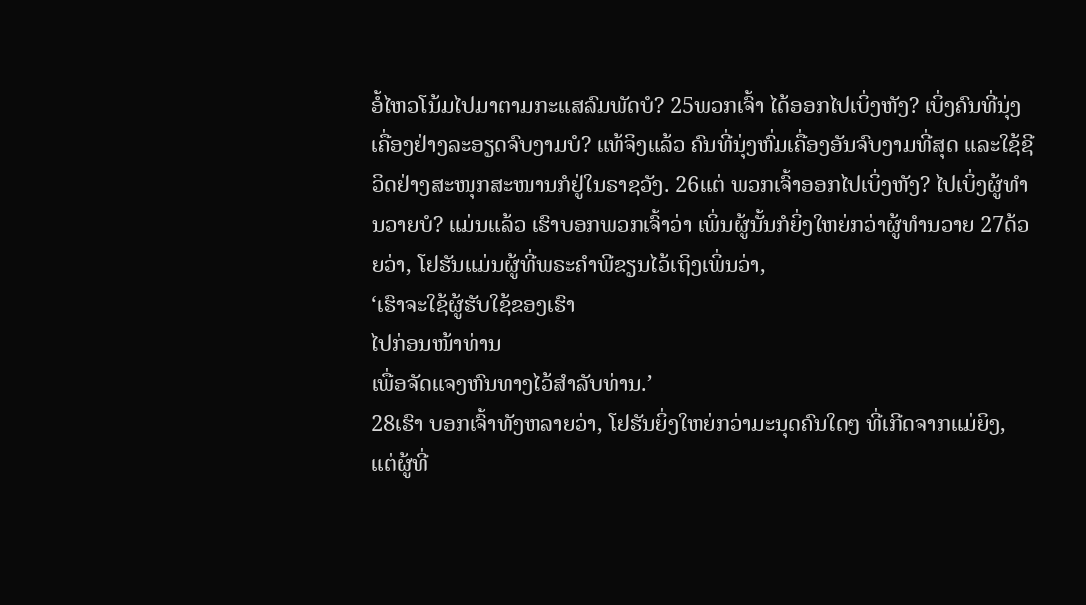ອໍ້ໄຫວໂນ້ມໄປມາຕາມກະແສລົມພັດບໍ? 25ພວກເຈົ້າ ໄດ້ອອກໄປເບິ່ງຫັງ? ເບິ່ງຄົນທີ່ນຸ່ງເຄື່ອງຢ່າງລະອຽດຈົບງາມບໍ? ແທ້ຈິງແລ້ວ ຄົນທີ່ນຸ່ງຫົ່ມເຄື່ອງອັນຈົບງາມທີ່ສຸດ ແລະໃຊ້ຊີວິດຢ່າງສະໜຸກສະໜານກໍຢູ່ໃນຣາຊວັງ. 26ແຕ່ ພວກເຈົ້າອອກໄປເບິ່ງຫັງ? ໄປເບິ່ງຜູ້ທຳນວາຍບໍ? ແມ່ນແລ້ວ ເຮົາບອກພວກເຈົ້າວ່າ ເພິ່ນຜູ້ນັ້ນກໍຍິ່ງໃຫຍ່ກວ່າຜູ້ທຳນວາຍ 27ດ້ວຍວ່າ, ໂຢຮັນແມ່ນຜູ້ທີ່ພຣະຄຳພີຂຽນໄວ້ເຖິງເພິ່ນວ່າ,
‘ເຮົາຈະໃຊ້ຜູ້ຮັບໃຊ້ຂອງເຮົາ
ໄປກ່ອນໜ້າທ່ານ
ເພື່ອຈັດແຈງຫົນທາງໄວ້ສຳລັບທ່ານ.’
28ເຮົາ ບອກເຈົ້າທັງຫລາຍວ່າ, ໂຢຮັນຍິ່ງໃຫຍ່ກວ່າມະນຸດຄົນໃດໆ ທີ່ເກີດຈາກແມ່ຍິງ, ແຕ່ຜູ້ທີ່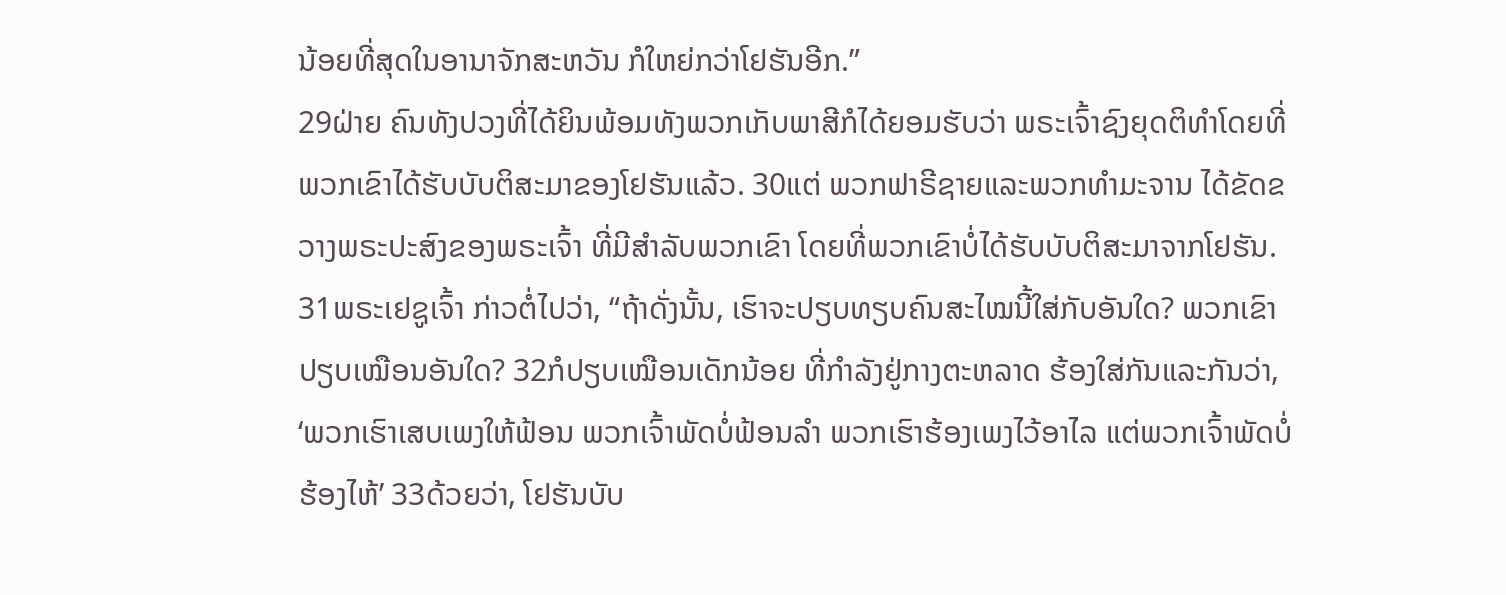ນ້ອຍທີ່ສຸດໃນອານາຈັກສະຫວັນ ກໍໃຫຍ່ກວ່າໂຢຮັນອີກ.”
29ຝ່າຍ ຄົນທັງປວງທີ່ໄດ້ຍິນພ້ອມທັງພວກເກັບພາສີກໍໄດ້ຍອມຮັບວ່າ ພຣະເຈົ້າຊົງຍຸດຕິທຳໂດຍທີ່ພວກເຂົາໄດ້ຮັບບັບຕິສະມາຂອງໂຢຮັນແລ້ວ. 30ແຕ່ ພວກຟາຣີຊາຍແລະພວກທຳມະຈານ ໄດ້ຂັດຂວາງພຣະປະສົງຂອງພຣະເຈົ້າ ທີ່ມີສຳລັບພວກເຂົາ ໂດຍທີ່ພວກເຂົາບໍ່ໄດ້ຮັບບັບຕິສະມາຈາກໂຢຮັນ.
31ພຣະເຢຊູເຈົ້າ ກ່າວຕໍ່ໄປວ່າ, “ຖ້າດັ່ງນັ້ນ, ເຮົາຈະປຽບທຽບຄົນສະໄໝນີ້ໃສ່ກັບອັນໃດ? ພວກເຂົາປຽບເໝືອນອັນໃດ? 32ກໍປຽບເໝືອນເດັກນ້ອຍ ທີ່ກຳລັງຢູ່ກາງຕະຫລາດ ຮ້ອງໃສ່ກັນແລະກັນວ່າ, ‘ພວກເຮົາເສບເພງໃຫ້ຟ້ອນ ພວກເຈົ້າພັດບໍ່ຟ້ອນລຳ ພວກເຮົາຮ້ອງເພງໄວ້ອາໄລ ແຕ່ພວກເຈົ້າພັດບໍ່ຮ້ອງໄຫ້’ 33ດ້ວຍວ່າ, ໂຢຮັນບັບ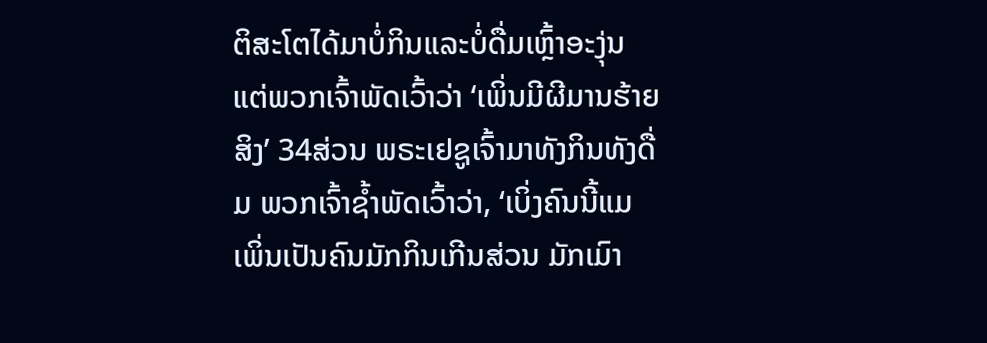ຕິສະໂຕໄດ້ມາບໍ່ກິນແລະບໍ່ດື່ມເຫຼົ້າອະງຸ່ນ ແຕ່ພວກເຈົ້າພັດເວົ້າວ່າ ‘ເພິ່ນມີຜີມານຮ້າຍສິງ’ 34ສ່ວນ ພຣະເຢຊູເຈົ້າມາທັງກິນທັງດື່ມ ພວກເຈົ້າຊໍ້າພັດເວົ້າວ່າ, ‘ເບິ່ງຄົນນີ້ແມ ເພິ່ນເປັນຄົນມັກກິນເກີນສ່ວນ ມັກເມົາ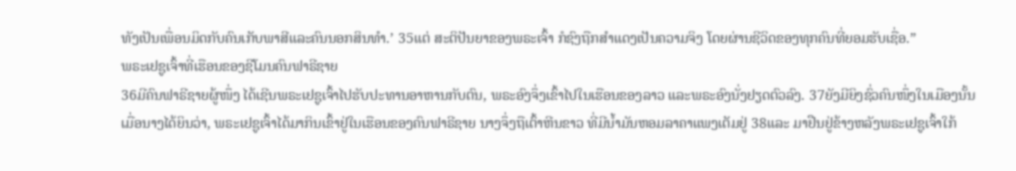ທັງເປັນເພື່ອນມິດກັບຄົນເກັບພາສີແລະຄົນນອກສິນທຳ.’ 35ແຕ່ ສະຕິປັນຍາຂອງພຣະເຈົ້າ ກໍຊົງຖືກສຳແດງເປັນຄວາມຈິງ ໂດຍຜ່ານຊີວິດຂອງທຸກຄົນທີ່ຍອມຮັບເຊື່ອ.”
ພຣະເຢຊູເຈົ້າທີ່ເຮືອນຂອງຊີໂມນຄົນຟາຣີຊາຍ
36ມີຄົນຟາຣີຊາຍຜູ້ໜຶ່ງ ໄດ້ເຊີນພຣະເຢຊູເຈົ້າໄປຮັບປະທານອາຫານກັບຕົນ, ພຣະອົງຈຶ່ງເຂົ້າໄປໃນເຮືອນຂອງລາວ ແລະພຣະອົງນັ່ງຢຽດຕົວລົງ. 37ຍັງມີຍິງຊົ່ວຄົນໜຶ່ງໃນເມືອງນັ້ນ ເມື່ອນາງໄດ້ຍິນວ່າ, ພຣະເຢຊູເຈົ້າໄດ້ມາກິນເຂົ້າຢູ່ໃນເຮືອນຂອງຄົນຟາຣີຊາຍ ນາງຈຶ່ງຖືເຕົ້າຫີນຂາວ ທີ່ມີນ້ຳມັນຫອມລາຄາແພງເຕັມຢູ່ 38ແລະ ມາຢືນຢູ່ຂ້າງຫລັງພຣະເຢຊູເຈົ້າໃກ້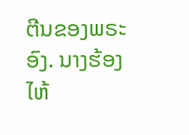ຕີນຂອງພຣະອົງ. ນາງຮ້ອງໄຫ້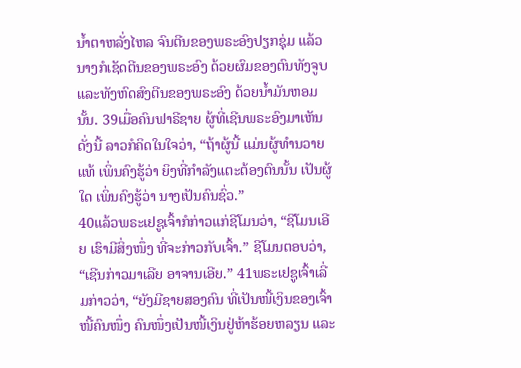ນໍ້າຕາຫລັ່ງໄຫລ ຈົນຕີນຂອງພຣະອົງປຽກຊຸ່ມ ແລ້ວນາງກໍເຊັດຕີນຂອງພຣະອົງ ດ້ວຍຜົມຂອງຕົນທັງຈູບແລະທັງຫົດສົງຕີນຂອງພຣະອົງ ດ້ວຍນ້ຳມັນຫອມນັ້ນ. 39ເມື່ອຄົນຟາຣີຊາຍ ຜູ້ທີ່ເຊີນພຣະອົງມາເຫັນດັ່ງນີ້ ລາວກໍຄິດໃນໃຈວ່າ, “ຖ້າຜູ້ນີ້ ແມ່ນຜູ້ທຳນວາຍແທ້ ເພິ່ນຄົງຮູ້ວ່າ ຍິງທີ່ກຳລັງແຕະຕ້ອງຕົນນັ້ນ ເປັນຜູ້ໃດ ເພິ່ນຄົງຮູ້ວ່າ ນາງເປັນຄົນຊົ່ວ.”
40ແລ້ວພຣະເຢຊູເຈົ້າກໍກ່າວແກ່ຊີໂມນວ່າ, “ຊີໂມນເອີຍ ເຮົາມີສິ່ງໜຶ່ງ ທີ່ຈະກ່າວກັບເຈົ້າ.” ຊີໂມນຕອບວ່າ, “ເຊີນກ່າວມາເລີຍ ອາຈານເອີຍ.” 41ພຣະເຢຊູເຈົ້າເລີ່ມກ່າວວ່າ, “ຍັງມີຊາຍສອງຄົນ ທີ່ເປັນໜີ້ເງິນຂອງເຈົ້າໜີ້ຄົນໜຶ່ງ ຄົນໜຶ່ງເປັນໜີ້ເງິນຢູ່ຫ້າຮ້ອຍຫລຽນ ແລະ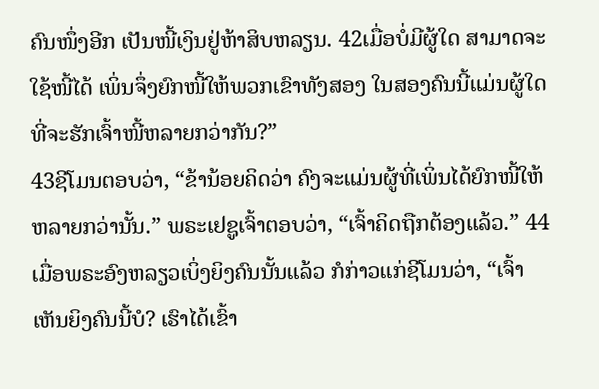ຄົນໜຶ່ງອີກ ເປັນໜີ້ເງິນຢູ່ຫ້າສິບຫລຽນ. 42ເມື່ອບໍ່ມີຜູ້ໃດ ສາມາດຈະໃຊ້ໜີ້ໄດ້ ເພິ່ນຈຶ່ງຍົກໜີ້ໃຫ້ພວກເຂົາທັງສອງ ໃນສອງຄົນນີ້ແມ່ນຜູ້ໃດ ທີ່ຈະຮັກເຈົ້າໜີ້ຫລາຍກວ່າກັນ?”
43ຊີໂມນຕອບວ່າ, “ຂ້ານ້ອຍຄິດວ່າ ຄົງຈະແມ່ນຜູ້ທີ່ເພິ່ນໄດ້ຍົກໜີ້ໃຫ້ຫລາຍກວ່ານັ້ນ.” ພຣະເຢຊູເຈົ້າຕອບວ່າ, “ເຈົ້າຄິດຖືກຕ້ອງແລ້ວ.” 44ເມື່ອພຣະອົງຫລຽວເບິ່ງຍິງຄົນນັ້ນແລ້ວ ກໍກ່າວແກ່ຊີໂມນວ່າ, “ເຈົ້າເຫັນຍິງຄົນນີ້ບໍ? ເຮົາໄດ້ເຂົ້າ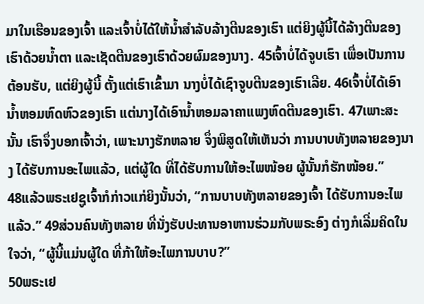ມາໃນເຮືອນຂອງເຈົ້າ ແລະເຈົ້າບໍ່ໄດ້ໃຫ້ນໍ້າສຳລັບລ້າງຕີນຂອງເຮົາ ແຕ່ຍິງຜູ້ນີ້ໄດ້ລ້າງຕີນຂອງເຮົາດ້ວຍນໍ້າຕາ ແລະເຊັດຕີນຂອງເຮົາດ້ວຍຜົມຂອງນາງ. 45ເຈົ້າບໍ່ໄດ້ຈູບເຮົາ ເພື່ອເປັນການຕ້ອນຮັບ, ແຕ່ຍິງຜູ້ນີ້ ຕັ້ງແຕ່ເຮົາເຂົ້າມາ ນາງບໍ່ໄດ້ເຊົາຈູບຕີນຂອງເຮົາເລີຍ. 46ເຈົ້າບໍ່ໄດ້ເອົານໍ້າຫອມຫົດຫົວຂອງເຮົາ ແຕ່ນາງໄດ້ເອົານ້ຳຫອມລາຄາແພງຫົດຕີນຂອງເຮົາ. 47ເພາະສະນັ້ນ ເຮົາຈຶ່ງບອກເຈົ້າວ່າ, ເພາະນາງຮັກຫລາຍ ຈຶ່ງພິສູດໃຫ້ເຫັນວ່າ ການບາບທັງຫລາຍຂອງນາງ ໄດ້ຮັບການອະໄພແລ້ວ, ແຕ່ຜູ້ໃດ ທີ່ໄດ້ຮັບການໃຫ້ອະໄພໜ້ອຍ ຜູ້ນັ້ນກໍຮັກໜ້ອຍ.”
48ແລ້ວພຣະເຢຊູເຈົ້າກໍກ່າວແກ່ຍິງນັ້ນວ່າ, “ການບາບທັງຫລາຍຂອງເຈົ້າ ໄດ້ຮັບການອະໄພແລ້ວ.” 49ສ່ວນຄົນທັງຫລາຍ ທີ່ນັ່ງຮັບປະທານອາຫານຮ່ວມກັບພຣະອົງ ຕ່າງກໍເລີ່ມຄິດໃນໃຈວ່າ, “ຜູ້ນີ້ແມ່ນຜູ້ໃດ ທີ່ກ້າໃຫ້ອະໄພການບາບ?”
50ພຣະເຢ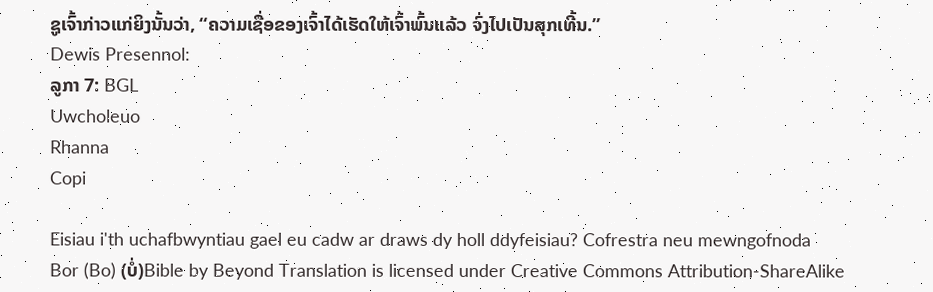ຊູເຈົ້າກ່າວແກ່ຍິງນັ້ນວ່າ, “ຄວາມເຊື່ອຂອງເຈົ້າໄດ້ເຮັດໃຫ້ເຈົ້າພົ້ນແລ້ວ ຈົ່ງໄປເປັນສຸກເທີ້ນ.”
Dewis Presennol:
ລູກາ 7: BGL
Uwcholeuo
Rhanna
Copi

Eisiau i'th uchafbwyntiau gael eu cadw ar draws dy holl ddyfeisiau? Cofrestra neu mewngofnoda
Bor (Bo) (ບໍ່)Bible by Beyond Translation is licensed under Creative Commons Attribution-ShareAlike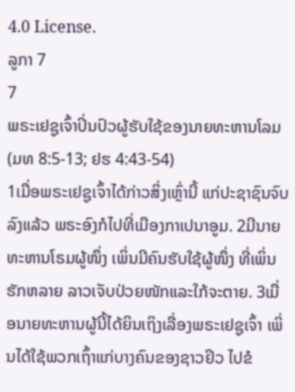4.0 License.
ລູກາ 7
7
ພຣະເຢຊູເຈົ້າປິ່ນປົວຜູ້ຮັບໃຊ້ຂອງນາຍທະຫານໂລມ
(ມທ 8:5-13; ຢຮ 4:43-54)
1ເມື່ອພຣະເຢຊູເຈົ້າໄດ້ກ່າວສິ່ງເຫຼົ່ານີ້ ແກ່ປະຊາຊົນຈົບລົງແລ້ວ ພຣະອົງກໍໄປທີ່ເມືອງກາເປນາອູມ. 2ມີນາຍທະຫານໂຣມຜູ້ໜຶ່ງ ເພິ່ນມີຄົນຮັບໃຊ້ຜູ້ໜຶ່ງ ທີ່ເພິ່ນຮັກຫລາຍ ລາວເຈັບປ່ວຍໜັກແລະໃກ້ຈະຕາຍ. 3ເມື່ອນາຍທະຫານຜູ້ນີ້ໄດ້ຍິນເຖິງເລື່ອງພຣະເຢຊູເຈົ້າ ເພິ່ນໄດ້ໃຊ້ພວກເຖົ້າແກ່ບາງຄົນຂອງຊາວຢິວ ໄປຂໍ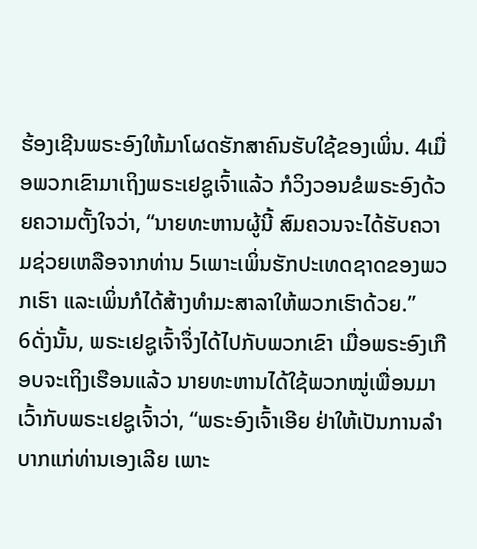ຮ້ອງເຊີນພຣະອົງໃຫ້ມາໂຜດຮັກສາຄົນຮັບໃຊ້ຂອງເພິ່ນ. 4ເມື່ອພວກເຂົາມາເຖິງພຣະເຢຊູເຈົ້າແລ້ວ ກໍວິງວອນຂໍພຣະອົງດ້ວຍຄວາມຕັ້ງໃຈວ່າ, “ນາຍທະຫານຜູ້ນີ້ ສົມຄວນຈະໄດ້ຮັບຄວາມຊ່ວຍເຫລືອຈາກທ່ານ 5ເພາະເພິ່ນຮັກປະເທດຊາດຂອງພວກເຮົາ ແລະເພິ່ນກໍໄດ້ສ້າງທຳມະສາລາໃຫ້ພວກເຮົາດ້ວຍ.”
6ດັ່ງນັ້ນ, ພຣະເຢຊູເຈົ້າຈຶ່ງໄດ້ໄປກັບພວກເຂົາ ເມື່ອພຣະອົງເກືອບຈະເຖິງເຮືອນແລ້ວ ນາຍທະຫານໄດ້ໃຊ້ພວກໝູ່ເພື່ອນມາເວົ້າກັບພຣະເຢຊູເຈົ້າວ່າ, “ພຣະອົງເຈົ້າເອີຍ ຢ່າໃຫ້ເປັນການລຳບາກແກ່ທ່ານເອງເລີຍ ເພາະ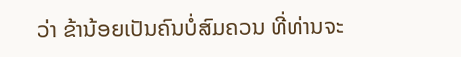ວ່າ ຂ້ານ້ອຍເປັນຄົນບໍ່ສົມຄວນ ທີ່ທ່ານຈະ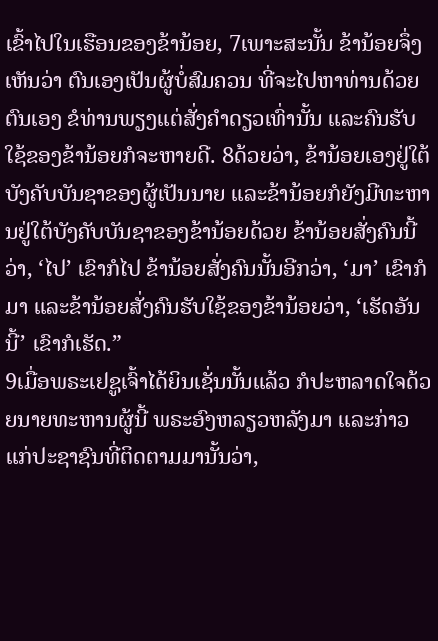ເຂົ້າໄປໃນເຮືອນຂອງຂ້ານ້ອຍ, 7ເພາະສະນັ້ນ ຂ້ານ້ອຍຈຶ່ງເຫັນວ່າ ຕົນເອງເປັນຜູ້ບໍ່ສົມຄວນ ທີ່ຈະໄປຫາທ່ານດ້ວຍຕົນເອງ ຂໍທ່ານພຽງແຕ່ສັ່ງຄຳດຽວເທົ່ານັ້ນ ແລະຄົນຮັບໃຊ້ຂອງຂ້ານ້ອຍກໍຈະຫາຍດີ. 8ດ້ວຍວ່າ, ຂ້ານ້ອຍເອງຢູ່ໃຕ້ບັງຄັບບັນຊາຂອງຜູ້ເປັນນາຍ ແລະຂ້ານ້ອຍກໍຍັງມີທະຫານຢູ່ໃຕ້ບັງຄັບບັນຊາຂອງຂ້ານ້ອຍດ້ວຍ ຂ້ານ້ອຍສັ່ງຄົນນີ້ວ່າ, ‘ໄປ’ ເຂົາກໍໄປ ຂ້ານ້ອຍສັ່ງຄົນນັ້ນອີກວ່າ, ‘ມາ’ ເຂົາກໍມາ ແລະຂ້ານ້ອຍສັ່ງຄົນຮັບໃຊ້ຂອງຂ້ານ້ອຍວ່າ, ‘ເຮັດອັນນີ້’ ເຂົາກໍເຮັດ.”
9ເມື່ອພຣະເຢຊູເຈົ້າໄດ້ຍິນເຊັ່ນນັ້ນແລ້ວ ກໍປະຫລາດໃຈດ້ວຍນາຍທະຫານຜູ້ນີ້ ພຣະອົງຫລຽວຫລັງມາ ແລະກ່າວແກ່ປະຊາຊົນທີ່ຕິດຕາມມານັ້ນວ່າ,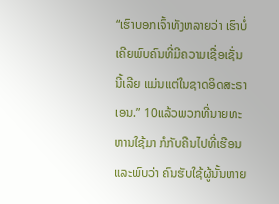“ເຮົາບອກເຈົ້າທັງຫລາຍວ່າ ເຮົາບໍ່ເຄີຍພົບຄົນທີ່ມີຄວາມເຊື່ອເຊັ່ນນີ້ເລີຍ ແມ່ນແຕ່ໃນຊາດອິດສະຣາເອນ.” 10ແລ້ວພວກທີ່ນາຍທະຫານໃຊ້ມາ ກໍກັບຄືນໄປທີ່ເຮືອນ ແລະພົບວ່າ ຄົນຮັບໃຊ້ຜູ້ນັ້ນຫາຍ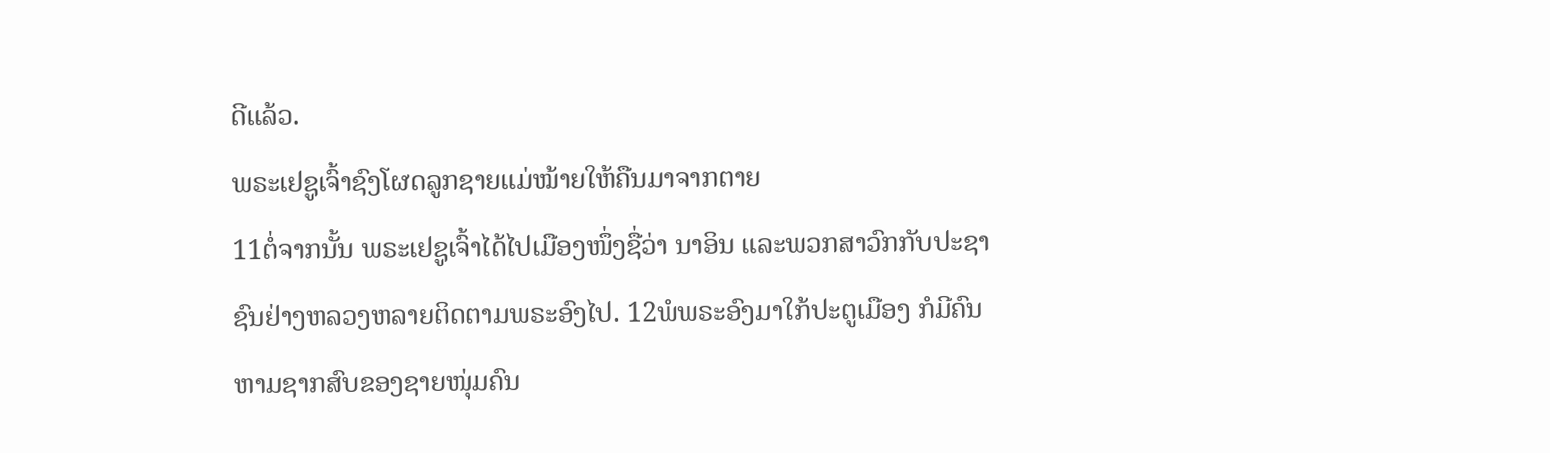ດີແລ້ວ.
ພຣະເຢຊູເຈົ້າຊົງໂຜດລູກຊາຍແມ່ໝ້າຍໃຫ້ຄືນມາຈາກຕາຍ
11ຕໍ່ຈາກນັ້ນ ພຣະເຢຊູເຈົ້າໄດ້ໄປເມືອງໜຶ່ງຊື່ວ່າ ນາອິນ ແລະພວກສາວົກກັບປະຊາຊົນຢ່າງຫລວງຫລາຍຕິດຕາມພຣະອົງໄປ. 12ພໍພຣະອົງມາໃກ້ປະຕູເມືອງ ກໍມີຄົນຫາມຊາກສົບຂອງຊາຍໜຸ່ມຄົນ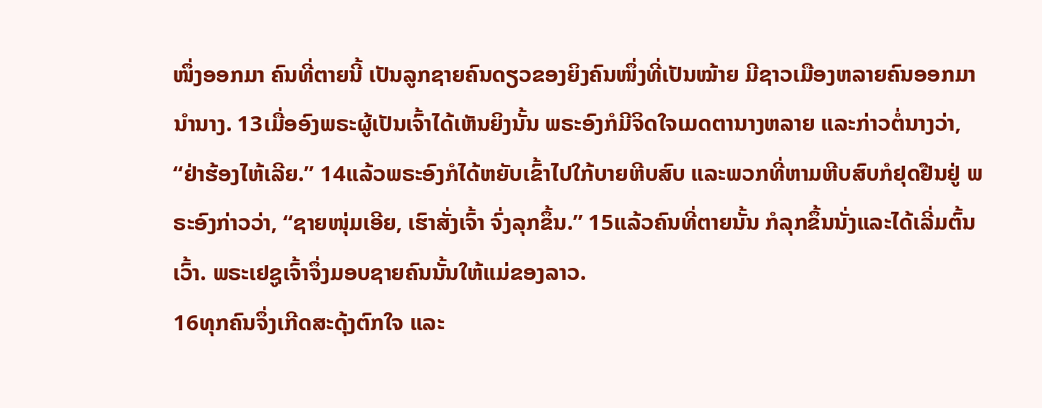ໜຶ່ງອອກມາ ຄົນທີ່ຕາຍນີ້ ເປັນລູກຊາຍຄົນດຽວຂອງຍິງຄົນໜຶ່ງທີ່ເປັນໝ້າຍ ມີຊາວເມືອງຫລາຍຄົນອອກມານຳນາງ. 13ເມື່ອອົງພຣະຜູ້ເປັນເຈົ້າໄດ້ເຫັນຍິງນັ້ນ ພຣະອົງກໍມີຈິດໃຈເມດຕານາງຫລາຍ ແລະກ່າວຕໍ່ນາງວ່າ, “ຢ່າຮ້ອງໄຫ້ເລີຍ.” 14ແລ້ວພຣະອົງກໍໄດ້ຫຍັບເຂົ້າໄປໃກ້ບາຍຫີບສົບ ແລະພວກທີ່ຫາມຫີບສົບກໍຢຸດຢືນຢູ່ ພຣະອົງກ່າວວ່າ, “ຊາຍໜຸ່ມເອີຍ, ເຮົາສັ່ງເຈົ້າ ຈົ່ງລຸກຂຶ້ນ.” 15ແລ້ວຄົນທີ່ຕາຍນັ້ນ ກໍລຸກຂຶ້ນນັ່ງແລະໄດ້ເລີ່ມຕົ້ນເວົ້າ. ພຣະເຢຊູເຈົ້າຈຶ່ງມອບຊາຍຄົນນັ້ນໃຫ້ແມ່ຂອງລາວ.
16ທຸກຄົນຈຶ່ງເກີດສະດຸ້ງຕົກໃຈ ແລະ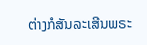ຕ່າງກໍສັນລະເສີນພຣະ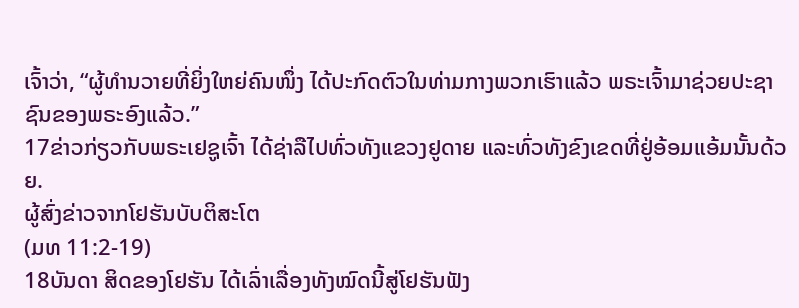ເຈົ້າວ່າ, “ຜູ້ທຳນວາຍທີ່ຍິ່ງໃຫຍ່ຄົນໜຶ່ງ ໄດ້ປະກົດຕົວໃນທ່າມກາງພວກເຮົາແລ້ວ ພຣະເຈົ້າມາຊ່ວຍປະຊາຊົນຂອງພຣະອົງແລ້ວ.”
17ຂ່າວກ່ຽວກັບພຣະເຢຊູເຈົ້າ ໄດ້ຊ່າລືໄປທົ່ວທັງແຂວງຢູດາຍ ແລະທົ່ວທັງຂົງເຂດທີ່ຢູ່ອ້ອມແອ້ມນັ້ນດ້ວຍ.
ຜູ້ສົ່ງຂ່າວຈາກໂຢຮັນບັບຕິສະໂຕ
(ມທ 11:2-19)
18ບັນດາ ສິດຂອງໂຢຮັນ ໄດ້ເລົ່າເລື່ອງທັງໝົດນີ້ສູ່ໂຢຮັນຟັງ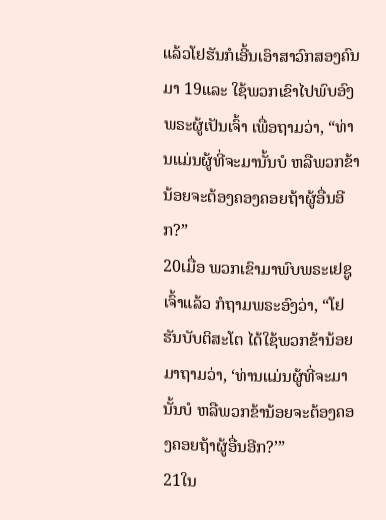ແລ້ວໂຢຮັນກໍເອີ້ນເອົາສາວົກສອງຄົນມາ 19ແລະ ໃຊ້ພວກເຂົາໄປພົບອົງພຣະຜູ້ເປັນເຈົ້າ ເພື່ອຖາມວ່າ, “ທ່ານແມ່ນຜູ້ທີ່ຈະມານັ້ນບໍ ຫລືພວກຂ້ານ້ອຍຈະຕ້ອງຄອງຄອຍຖ້າຜູ້ອື່ນອີກ?”
20ເມື່ອ ພວກເຂົາມາພົບພຣະເຢຊູເຈົ້າແລ້ວ ກໍຖາມພຣະອົງວ່າ, “ໂຢຮັນບັບຕິສະໂຕ ໄດ້ໃຊ້ພວກຂ້ານ້ອຍມາຖາມວ່າ, ‘ທ່ານແມ່ນຜູ້ທີ່ຈະມານັ້ນບໍ ຫລືພວກຂ້ານ້ອຍຈະຕ້ອງຄອງຄອຍຖ້າຜູ້ອື່ນອີກ?’”
21ໃນ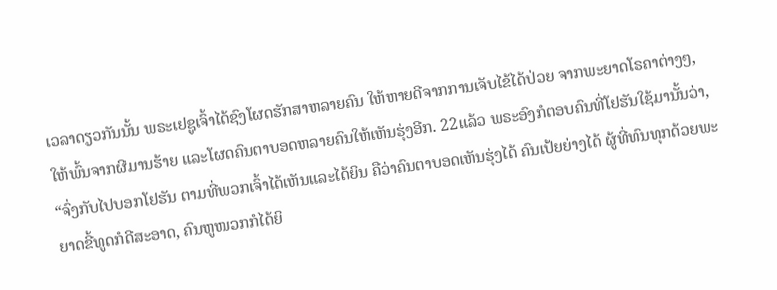ເວລາດຽວກັນນັ້ນ ພຣະເຢຊູເຈົ້າໄດ້ຊົງໂຜດຮັກສາຫລາຍຄົນ ໃຫ້ຫາຍດີຈາກການເຈັບໄຂ້ໄດ້ປ່ວຍ ຈາກພະຍາດໂຣຄາຕ່າງໆ, ໃຫ້ພົ້ນຈາກຜີມານຮ້າຍ ແລະໂຜດຄົນຕາບອດຫລາຍຄົນໃຫ້ເຫັນຮຸ່ງອີກ. 22ແລ້ວ ພຣະອົງກໍຕອບຄົນທີ່ໂຢຮັນໃຊ້ມານັ້ນວ່າ, “ຈົ່ງກັບໄປບອກໂຢຮັນ ຕາມທີ່ພວກເຈົ້າໄດ້ເຫັນແລະໄດ້ຍິນ ຄືວ່າຄົນຕາບອດເຫັນຮຸ່ງໄດ້ ຄົນເປ້ຍຍ່າງໄດ້ ຜູ້ທີ່ທົນທຸກດ້ວຍພະຍາດຂີ້ທູດກໍດີສະອາດ, ຄົນຫູໜວກກໍໄດ້ຍິ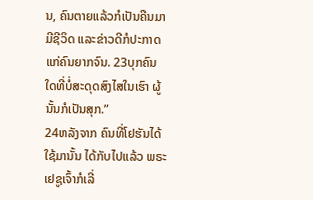ນ, ຄົນຕາຍແລ້ວກໍເປັນຄືນມາມີຊີວິດ ແລະຂ່າວດີກໍປະກາດແກ່ຄົນຍາກຈົນ. 23ບຸກຄົນ ໃດທີ່ບໍ່ສະດຸດສົງໄສໃນເຮົາ ຜູ້ນັ້ນກໍເປັນສຸກ.”
24ຫລັງຈາກ ຄົນທີ່ໂຢຮັນໄດ້ໃຊ້ມານັ້ນ ໄດ້ກັບໄປແລ້ວ ພຣະເຢຊູເຈົ້າກໍເລີ່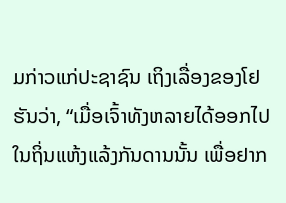ມກ່າວແກ່ປະຊາຊົນ ເຖິງເລື່ອງຂອງໂຢຮັນວ່າ, “ເມື່ອເຈົ້າທັງຫລາຍໄດ້ອອກໄປໃນຖິ່ນແຫ້ງແລ້ງກັນດານນັ້ນ ເພື່ອຢາກ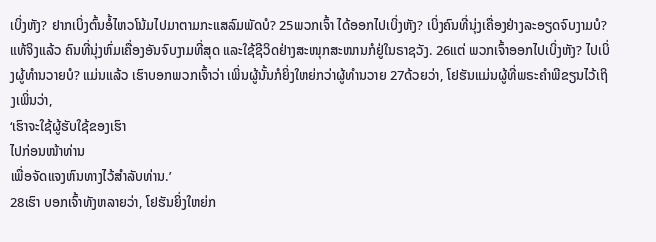ເບິ່ງຫັງ? ຢາກເບິ່ງຕົ້ນອໍ້ໄຫວໂນ້ມໄປມາຕາມກະແສລົມພັດບໍ? 25ພວກເຈົ້າ ໄດ້ອອກໄປເບິ່ງຫັງ? ເບິ່ງຄົນທີ່ນຸ່ງເຄື່ອງຢ່າງລະອຽດຈົບງາມບໍ? ແທ້ຈິງແລ້ວ ຄົນທີ່ນຸ່ງຫົ່ມເຄື່ອງອັນຈົບງາມທີ່ສຸດ ແລະໃຊ້ຊີວິດຢ່າງສະໜຸກສະໜານກໍຢູ່ໃນຣາຊວັງ. 26ແຕ່ ພວກເຈົ້າອອກໄປເບິ່ງຫັງ? ໄປເບິ່ງຜູ້ທຳນວາຍບໍ? ແມ່ນແລ້ວ ເຮົາບອກພວກເຈົ້າວ່າ ເພິ່ນຜູ້ນັ້ນກໍຍິ່ງໃຫຍ່ກວ່າຜູ້ທຳນວາຍ 27ດ້ວຍວ່າ, ໂຢຮັນແມ່ນຜູ້ທີ່ພຣະຄຳພີຂຽນໄວ້ເຖິງເພິ່ນວ່າ,
‘ເຮົາຈະໃຊ້ຜູ້ຮັບໃຊ້ຂອງເຮົາ
ໄປກ່ອນໜ້າທ່ານ
ເພື່ອຈັດແຈງຫົນທາງໄວ້ສຳລັບທ່ານ.’
28ເຮົາ ບອກເຈົ້າທັງຫລາຍວ່າ, ໂຢຮັນຍິ່ງໃຫຍ່ກ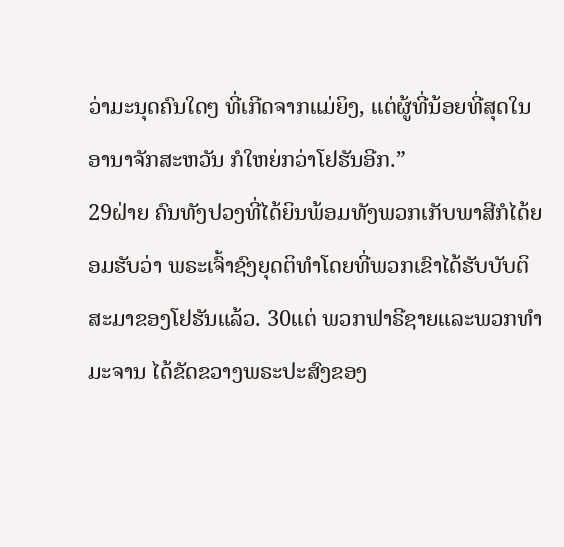ວ່າມະນຸດຄົນໃດໆ ທີ່ເກີດຈາກແມ່ຍິງ, ແຕ່ຜູ້ທີ່ນ້ອຍທີ່ສຸດໃນອານາຈັກສະຫວັນ ກໍໃຫຍ່ກວ່າໂຢຮັນອີກ.”
29ຝ່າຍ ຄົນທັງປວງທີ່ໄດ້ຍິນພ້ອມທັງພວກເກັບພາສີກໍໄດ້ຍອມຮັບວ່າ ພຣະເຈົ້າຊົງຍຸດຕິທຳໂດຍທີ່ພວກເຂົາໄດ້ຮັບບັບຕິສະມາຂອງໂຢຮັນແລ້ວ. 30ແຕ່ ພວກຟາຣີຊາຍແລະພວກທຳມະຈານ ໄດ້ຂັດຂວາງພຣະປະສົງຂອງ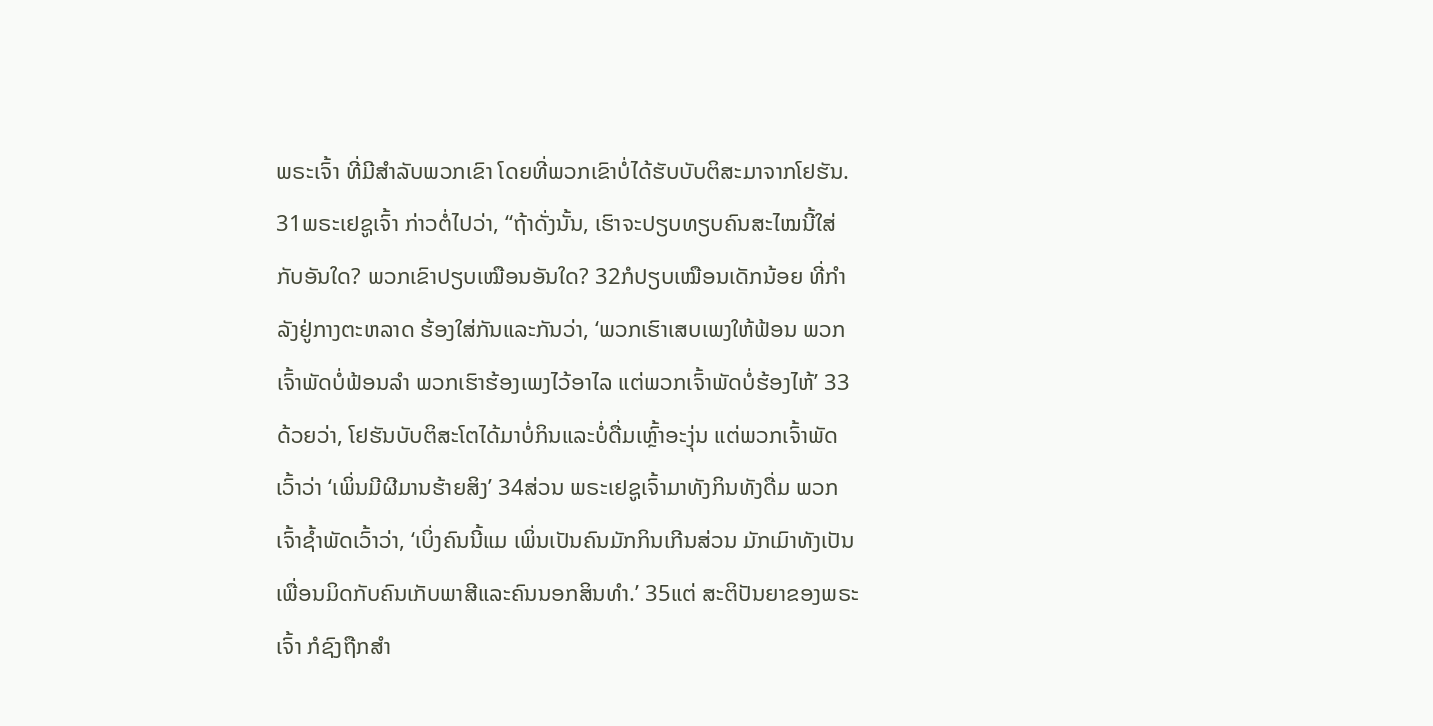ພຣະເຈົ້າ ທີ່ມີສຳລັບພວກເຂົາ ໂດຍທີ່ພວກເຂົາບໍ່ໄດ້ຮັບບັບຕິສະມາຈາກໂຢຮັນ.
31ພຣະເຢຊູເຈົ້າ ກ່າວຕໍ່ໄປວ່າ, “ຖ້າດັ່ງນັ້ນ, ເຮົາຈະປຽບທຽບຄົນສະໄໝນີ້ໃສ່ກັບອັນໃດ? ພວກເຂົາປຽບເໝືອນອັນໃດ? 32ກໍປຽບເໝືອນເດັກນ້ອຍ ທີ່ກຳລັງຢູ່ກາງຕະຫລາດ ຮ້ອງໃສ່ກັນແລະກັນວ່າ, ‘ພວກເຮົາເສບເພງໃຫ້ຟ້ອນ ພວກເຈົ້າພັດບໍ່ຟ້ອນລຳ ພວກເຮົາຮ້ອງເພງໄວ້ອາໄລ ແຕ່ພວກເຈົ້າພັດບໍ່ຮ້ອງໄຫ້’ 33ດ້ວຍວ່າ, ໂຢຮັນບັບຕິສະໂຕໄດ້ມາບໍ່ກິນແລະບໍ່ດື່ມເຫຼົ້າອະງຸ່ນ ແຕ່ພວກເຈົ້າພັດເວົ້າວ່າ ‘ເພິ່ນມີຜີມານຮ້າຍສິງ’ 34ສ່ວນ ພຣະເຢຊູເຈົ້າມາທັງກິນທັງດື່ມ ພວກເຈົ້າຊໍ້າພັດເວົ້າວ່າ, ‘ເບິ່ງຄົນນີ້ແມ ເພິ່ນເປັນຄົນມັກກິນເກີນສ່ວນ ມັກເມົາທັງເປັນເພື່ອນມິດກັບຄົນເກັບພາສີແລະຄົນນອກສິນທຳ.’ 35ແຕ່ ສະຕິປັນຍາຂອງພຣະເຈົ້າ ກໍຊົງຖືກສຳ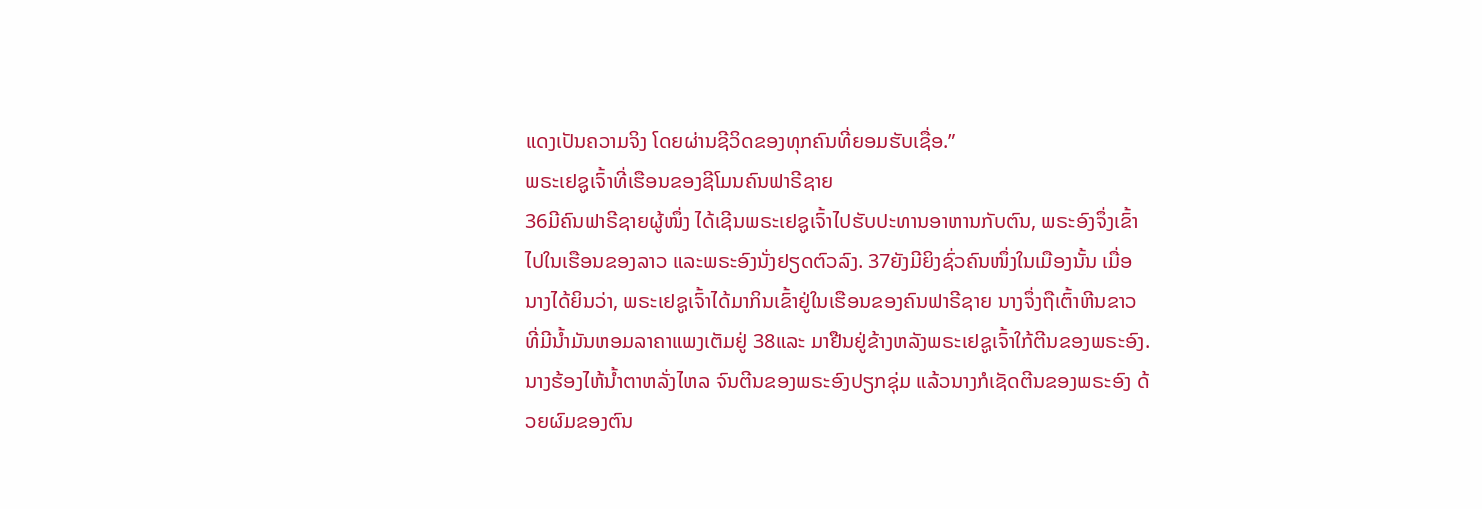ແດງເປັນຄວາມຈິງ ໂດຍຜ່ານຊີວິດຂອງທຸກຄົນທີ່ຍອມຮັບເຊື່ອ.”
ພຣະເຢຊູເຈົ້າທີ່ເຮືອນຂອງຊີໂມນຄົນຟາຣີຊາຍ
36ມີຄົນຟາຣີຊາຍຜູ້ໜຶ່ງ ໄດ້ເຊີນພຣະເຢຊູເຈົ້າໄປຮັບປະທານອາຫານກັບຕົນ, ພຣະອົງຈຶ່ງເຂົ້າໄປໃນເຮືອນຂອງລາວ ແລະພຣະອົງນັ່ງຢຽດຕົວລົງ. 37ຍັງມີຍິງຊົ່ວຄົນໜຶ່ງໃນເມືອງນັ້ນ ເມື່ອນາງໄດ້ຍິນວ່າ, ພຣະເຢຊູເຈົ້າໄດ້ມາກິນເຂົ້າຢູ່ໃນເຮືອນຂອງຄົນຟາຣີຊາຍ ນາງຈຶ່ງຖືເຕົ້າຫີນຂາວ ທີ່ມີນ້ຳມັນຫອມລາຄາແພງເຕັມຢູ່ 38ແລະ ມາຢືນຢູ່ຂ້າງຫລັງພຣະເຢຊູເຈົ້າໃກ້ຕີນຂອງພຣະອົງ. ນາງຮ້ອງໄຫ້ນໍ້າຕາຫລັ່ງໄຫລ ຈົນຕີນຂອງພຣະອົງປຽກຊຸ່ມ ແລ້ວນາງກໍເຊັດຕີນຂອງພຣະອົງ ດ້ວຍຜົມຂອງຕົນ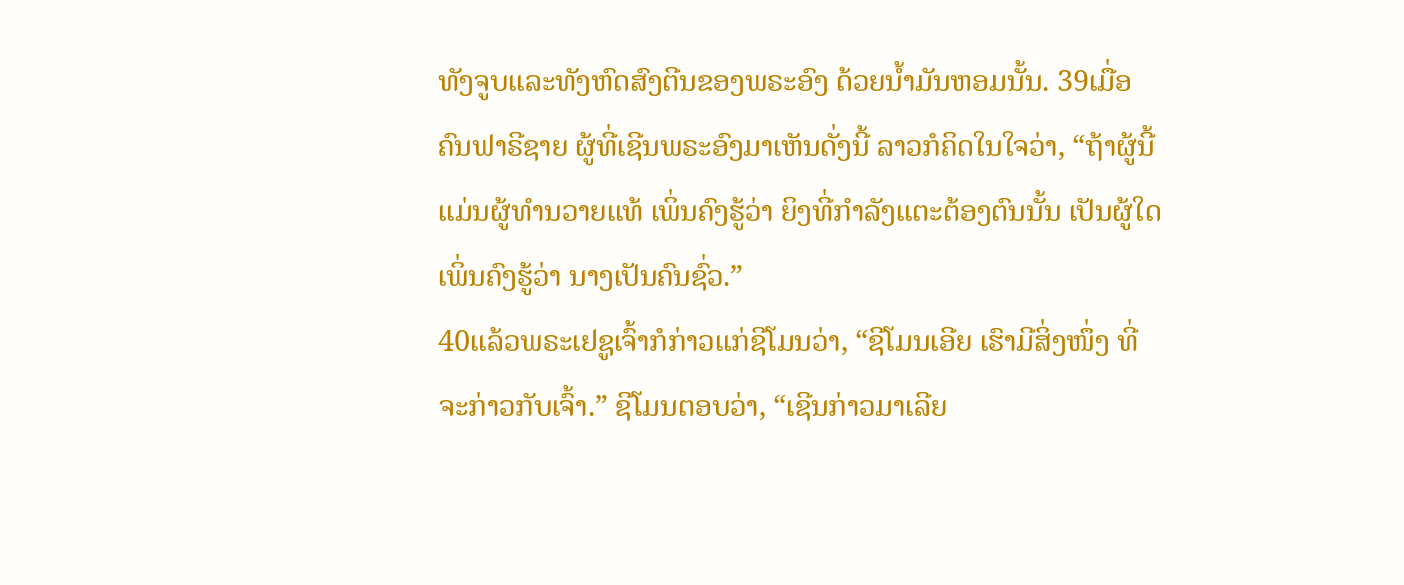ທັງຈູບແລະທັງຫົດສົງຕີນຂອງພຣະອົງ ດ້ວຍນ້ຳມັນຫອມນັ້ນ. 39ເມື່ອຄົນຟາຣີຊາຍ ຜູ້ທີ່ເຊີນພຣະອົງມາເຫັນດັ່ງນີ້ ລາວກໍຄິດໃນໃຈວ່າ, “ຖ້າຜູ້ນີ້ ແມ່ນຜູ້ທຳນວາຍແທ້ ເພິ່ນຄົງຮູ້ວ່າ ຍິງທີ່ກຳລັງແຕະຕ້ອງຕົນນັ້ນ ເປັນຜູ້ໃດ ເພິ່ນຄົງຮູ້ວ່າ ນາງເປັນຄົນຊົ່ວ.”
40ແລ້ວພຣະເຢຊູເຈົ້າກໍກ່າວແກ່ຊີໂມນວ່າ, “ຊີໂມນເອີຍ ເຮົາມີສິ່ງໜຶ່ງ ທີ່ຈະກ່າວກັບເຈົ້າ.” ຊີໂມນຕອບວ່າ, “ເຊີນກ່າວມາເລີຍ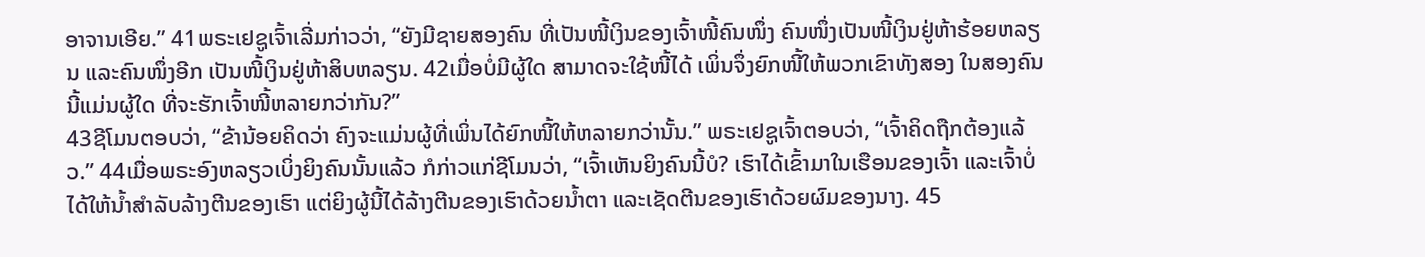ອາຈານເອີຍ.” 41ພຣະເຢຊູເຈົ້າເລີ່ມກ່າວວ່າ, “ຍັງມີຊາຍສອງຄົນ ທີ່ເປັນໜີ້ເງິນຂອງເຈົ້າໜີ້ຄົນໜຶ່ງ ຄົນໜຶ່ງເປັນໜີ້ເງິນຢູ່ຫ້າຮ້ອຍຫລຽນ ແລະຄົນໜຶ່ງອີກ ເປັນໜີ້ເງິນຢູ່ຫ້າສິບຫລຽນ. 42ເມື່ອບໍ່ມີຜູ້ໃດ ສາມາດຈະໃຊ້ໜີ້ໄດ້ ເພິ່ນຈຶ່ງຍົກໜີ້ໃຫ້ພວກເຂົາທັງສອງ ໃນສອງຄົນນີ້ແມ່ນຜູ້ໃດ ທີ່ຈະຮັກເຈົ້າໜີ້ຫລາຍກວ່າກັນ?”
43ຊີໂມນຕອບວ່າ, “ຂ້ານ້ອຍຄິດວ່າ ຄົງຈະແມ່ນຜູ້ທີ່ເພິ່ນໄດ້ຍົກໜີ້ໃຫ້ຫລາຍກວ່ານັ້ນ.” ພຣະເຢຊູເຈົ້າຕອບວ່າ, “ເຈົ້າຄິດຖືກຕ້ອງແລ້ວ.” 44ເມື່ອພຣະອົງຫລຽວເບິ່ງຍິງຄົນນັ້ນແລ້ວ ກໍກ່າວແກ່ຊີໂມນວ່າ, “ເຈົ້າເຫັນຍິງຄົນນີ້ບໍ? ເຮົາໄດ້ເຂົ້າມາໃນເຮືອນຂອງເຈົ້າ ແລະເຈົ້າບໍ່ໄດ້ໃຫ້ນໍ້າສຳລັບລ້າງຕີນຂອງເຮົາ ແຕ່ຍິງຜູ້ນີ້ໄດ້ລ້າງຕີນຂອງເຮົາດ້ວຍນໍ້າຕາ ແລະເຊັດຕີນຂອງເຮົາດ້ວຍຜົມຂອງນາງ. 45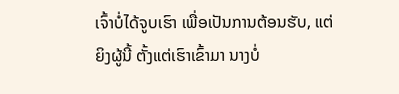ເຈົ້າບໍ່ໄດ້ຈູບເຮົາ ເພື່ອເປັນການຕ້ອນຮັບ, ແຕ່ຍິງຜູ້ນີ້ ຕັ້ງແຕ່ເຮົາເຂົ້າມາ ນາງບໍ່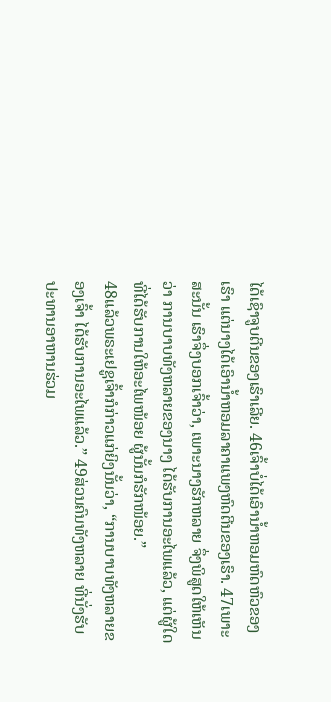ໄດ້ເຊົາຈູບຕີນຂອງເຮົາເລີຍ. 46ເຈົ້າບໍ່ໄດ້ເອົານໍ້າຫອມຫົດຫົວຂອງເຮົາ ແຕ່ນາງໄດ້ເອົານ້ຳຫອມລາຄາແພງຫົດຕີນຂອງເຮົາ. 47ເພາະສະນັ້ນ ເຮົາຈຶ່ງບອກເຈົ້າວ່າ, ເພາະນາງຮັກຫລາຍ ຈຶ່ງພິສູດໃຫ້ເຫັນວ່າ ການບາບທັງຫລາຍຂອງນາງ ໄດ້ຮັບການອະໄພແລ້ວ, ແຕ່ຜູ້ໃດ ທີ່ໄດ້ຮັບການໃຫ້ອະໄພໜ້ອຍ ຜູ້ນັ້ນກໍຮັກໜ້ອຍ.”
48ແລ້ວພຣະເຢຊູເຈົ້າກໍກ່າວແກ່ຍິງນັ້ນວ່າ, “ການບາບທັງຫລາຍຂອງເຈົ້າ ໄດ້ຮັບການອະໄພແລ້ວ.” 49ສ່ວນຄົນທັງຫລາຍ ທີ່ນັ່ງຮັບປະທານອາຫານຮ່ວມ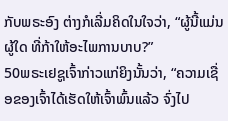ກັບພຣະອົງ ຕ່າງກໍເລີ່ມຄິດໃນໃຈວ່າ, “ຜູ້ນີ້ແມ່ນຜູ້ໃດ ທີ່ກ້າໃຫ້ອະໄພການບາບ?”
50ພຣະເຢຊູເຈົ້າກ່າວແກ່ຍິງນັ້ນວ່າ, “ຄວາມເຊື່ອຂອງເຈົ້າໄດ້ເຮັດໃຫ້ເຈົ້າພົ້ນແລ້ວ ຈົ່ງໄປ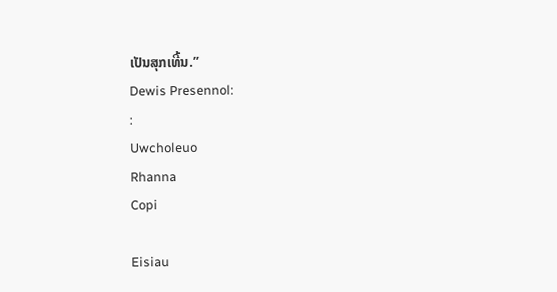ເປັນສຸກເທີ້ນ.”
Dewis Presennol:
:
Uwcholeuo
Rhanna
Copi

Eisiau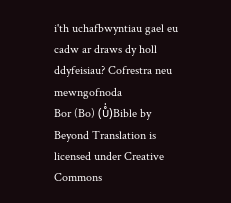i'th uchafbwyntiau gael eu cadw ar draws dy holl ddyfeisiau? Cofrestra neu mewngofnoda
Bor (Bo) (ບໍ່)Bible by Beyond Translation is licensed under Creative Commons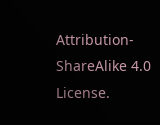Attribution-ShareAlike 4.0 License.